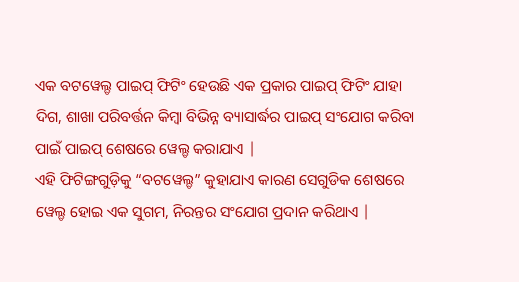ଏକ ବଟୱେଲ୍ଡ ପାଇପ୍ ଫିଟିଂ ହେଉଛି ଏକ ପ୍ରକାର ପାଇପ୍ ଫିଟିଂ ଯାହା ଦିଗ, ଶାଖା ପରିବର୍ତ୍ତନ କିମ୍ବା ବିଭିନ୍ନ ବ୍ୟାସାର୍ଦ୍ଧର ପାଇପ୍ ସଂଯୋଗ କରିବା ପାଇଁ ପାଇପ୍ ଶେଷରେ ୱେଲ୍ଡ କରାଯାଏ |
ଏହି ଫିଟିଙ୍ଗଗୁଡ଼ିକୁ “ବଟୱେଲ୍ଡ” କୁହାଯାଏ କାରଣ ସେଗୁଡିକ ଶେଷରେ ୱେଲ୍ଡ ହୋଇ ଏକ ସୁଗମ, ନିରନ୍ତର ସଂଯୋଗ ପ୍ରଦାନ କରିଥାଏ |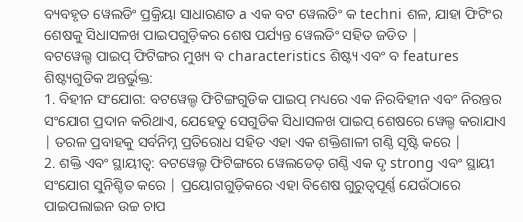ବ୍ୟବହୃତ ୱେଲଡିଂ ପ୍ରକ୍ରିୟା ସାଧାରଣତ a ଏକ ବଟ ୱେଲଡିଂ କ techni ଶଳ, ଯାହା ଫିଟିଂର ଶେଷକୁ ସିଧାସଳଖ ପାଇପଗୁଡ଼ିକର ଶେଷ ପର୍ଯ୍ୟନ୍ତ ୱେଲଡିଂ ସହିତ ଜଡିତ |
ବଟୱେଲ୍ଡ ପାଇପ୍ ଫିଟିଙ୍ଗର ମୁଖ୍ୟ ବ characteristics ଶିଷ୍ଟ୍ୟ ଏବଂ ବ features ଶିଷ୍ଟ୍ୟଗୁଡିକ ଅନ୍ତର୍ଭୁକ୍ତ:
1. ବିହୀନ ସଂଯୋଗ: ବଟୱେଲ୍ଡ ଫିଟିଙ୍ଗଗୁଡିକ ପାଇପ୍ ମଧ୍ୟରେ ଏକ ନିରବିହୀନ ଏବଂ ନିରନ୍ତର ସଂଯୋଗ ପ୍ରଦାନ କରିଥାଏ, ଯେହେତୁ ସେଗୁଡିକ ସିଧାସଳଖ ପାଇପ୍ ଶେଷରେ ୱେଲ୍ଡ କରାଯାଏ | ତରଳ ପ୍ରବାହକୁ ସର୍ବନିମ୍ନ ପ୍ରତିରୋଧ ସହିତ ଏହା ଏକ ଶକ୍ତିଶାଳୀ ଗଣ୍ଠି ସୃଷ୍ଟି କରେ |
2. ଶକ୍ତି ଏବଂ ସ୍ଥାୟୀତ୍ୱ: ବଟୱେଲ୍ଡ ଫିଟିଙ୍ଗରେ ୱେଲଡେଡ୍ ଗଣ୍ଠି ଏକ ଦୃ strong ଏବଂ ସ୍ଥାୟୀ ସଂଯୋଗ ସୁନିଶ୍ଚିତ କରେ | ପ୍ରୟୋଗଗୁଡ଼ିକରେ ଏହା ବିଶେଷ ଗୁରୁତ୍ୱପୂର୍ଣ୍ଣ ଯେଉଁଠାରେ ପାଇପଲାଇନ ଉଚ୍ଚ ଚାପ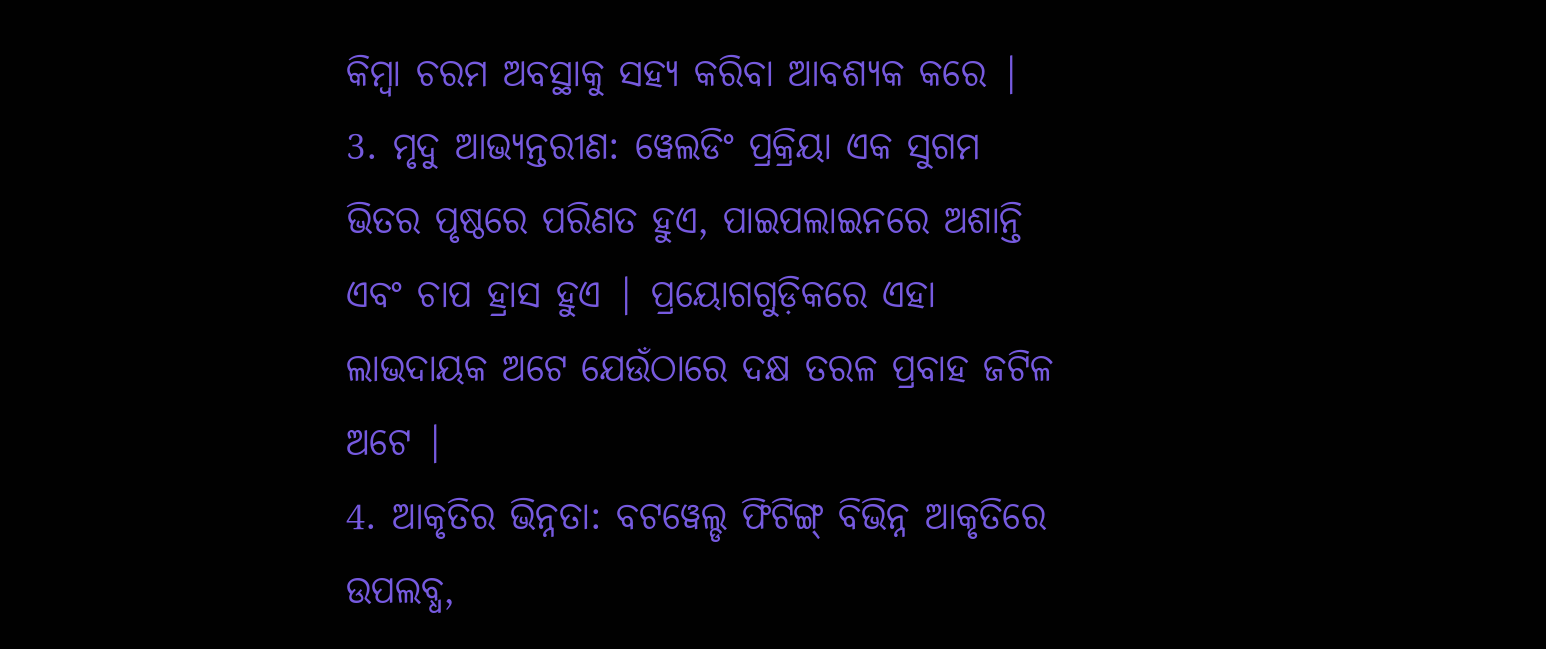କିମ୍ବା ଚରମ ଅବସ୍ଥାକୁ ସହ୍ୟ କରିବା ଆବଶ୍ୟକ କରେ |
3. ମୃଦୁ ଆଭ୍ୟନ୍ତରୀଣ: ୱେଲଡିଂ ପ୍ରକ୍ରିୟା ଏକ ସୁଗମ ଭିତର ପୃଷ୍ଠରେ ପରିଣତ ହୁଏ, ପାଇପଲାଇନରେ ଅଶାନ୍ତି ଏବଂ ଚାପ ହ୍ରାସ ହୁଏ | ପ୍ରୟୋଗଗୁଡ଼ିକରେ ଏହା ଲାଭଦାୟକ ଅଟେ ଯେଉଁଠାରେ ଦକ୍ଷ ତରଳ ପ୍ରବାହ ଜଟିଳ ଅଟେ |
4. ଆକୃତିର ଭିନ୍ନତା: ବଟୱେଲ୍ଡ ଫିଟିଙ୍ଗ୍ ବିଭିନ୍ନ ଆକୃତିରେ ଉପଲବ୍ଧ,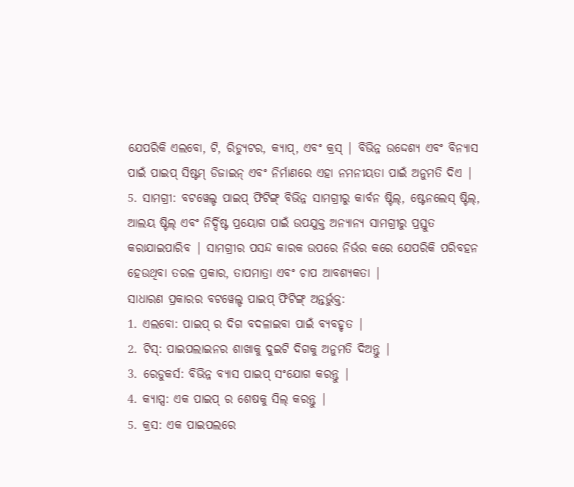ଯେପରିକି ଏଲବୋ, ଟି, ରିଡ୍ୟୁଟର, କ୍ୟାପ୍, ଏବଂ କ୍ରସ୍ | ବିଭିନ୍ନ ଉଦ୍ଦେଶ୍ୟ ଏବଂ ବିନ୍ୟାସ ପାଇଁ ପାଇପ୍ ସିଷ୍ଟମ୍ ଡିଜାଇନ୍ ଏବଂ ନିର୍ମାଣରେ ଏହା ନମନୀୟତା ପାଇଁ ଅନୁମତି ଦିଏ |
5. ସାମଗ୍ରୀ: ବଟୱେଲ୍ଡ ପାଇପ୍ ଫିଟିଙ୍ଗ୍ ବିଭିନ୍ନ ସାମଗ୍ରୀରୁ କାର୍ବନ ଷ୍ଟିଲ୍, ଷ୍ଟେନଲେସ୍ ଷ୍ଟିଲ୍, ଆଲୟ ଷ୍ଟିଲ୍ ଏବଂ ନିର୍ଦ୍ଦିଷ୍ଟ ପ୍ରୟୋଗ ପାଇଁ ଉପଯୁକ୍ତ ଅନ୍ୟାନ୍ୟ ସାମଗ୍ରୀରୁ ପ୍ରସ୍ତୁତ କରାଯାଇପାରିବ | ସାମଗ୍ରୀର ପସନ୍ଦ କାରକ ଉପରେ ନିର୍ଭର କରେ ଯେପରିକି ପରିବହନ ହେଉଥିବା ତରଳ ପ୍ରକାର, ତାପମାତ୍ରା ଏବଂ ଚାପ ଆବଶ୍ୟକତା |
ସାଧାରଣ ପ୍ରକାରର ବଟୱେଲ୍ଡ ପାଇପ୍ ଫିଟିଙ୍ଗ୍ ଅନ୍ତର୍ଭୁକ୍ତ:
1. ଏଲବୋ: ପାଇପ୍ ର ଦିଗ ବଦଳାଇବା ପାଇଁ ବ୍ୟବହୃତ |
2. ଟିସ୍: ପାଇପଲାଇନର ଶାଖାକୁ ଦୁଇଟି ଦିଗକୁ ଅନୁମତି ଦିଅନ୍ତୁ |
3. ରେଡୁକର୍ସ: ବିଭିନ୍ନ ବ୍ୟାସ ପାଇପ୍ ସଂଯୋଗ କରନ୍ତୁ |
4. କ୍ୟାପ୍ସ: ଏକ ପାଇପ୍ ର ଶେଷକୁ ସିଲ୍ କରନ୍ତୁ |
5. କ୍ରସ: ଏକ ପାଇପଲରେ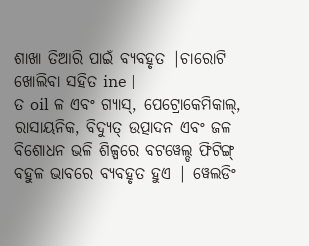ଶାଖା ତିଆରି ପାଇଁ ବ୍ୟବହୃତ |ଚାରୋଟି ଖୋଲିବା ସହିତ ine |
ତ oil ଳ ଏବଂ ଗ୍ୟାସ୍, ପେଟ୍ରୋକେମିକାଲ୍, ରାସାୟନିକ, ବିଦ୍ୟୁତ୍ ଉତ୍ପାଦନ ଏବଂ ଜଳ ବିଶୋଧନ ଭଳି ଶିଳ୍ପରେ ବଟୱେଲ୍ଡ ଫିଟିଙ୍ଗ୍ ବହୁଳ ଭାବରେ ବ୍ୟବହୃତ ହୁଏ | ୱେଲଡିଂ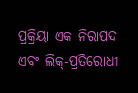ପ୍ରକ୍ରିୟା ଏକ ନିରାପଦ ଏବଂ ଲିକ୍-ପ୍ରତିରୋଧୀ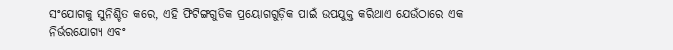ସଂଯୋଗକୁ ସୁନିଶ୍ଚିତ କରେ, ଏହି ଫିଟିଙ୍ଗଗୁଡିକ ପ୍ରୟୋଗଗୁଡ଼ିକ ପାଇଁ ଉପଯୁକ୍ତ କରିଥାଏ ଯେଉଁଠାରେ ଏକ ନିର୍ଭରଯୋଗ୍ୟ ଏବଂ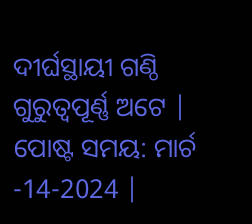ଦୀର୍ଘସ୍ଥାୟୀ ଗଣ୍ଠି ଗୁରୁତ୍ୱପୂର୍ଣ୍ଣ ଅଟେ |
ପୋଷ୍ଟ ସମୟ: ମାର୍ଚ -14-2024 |